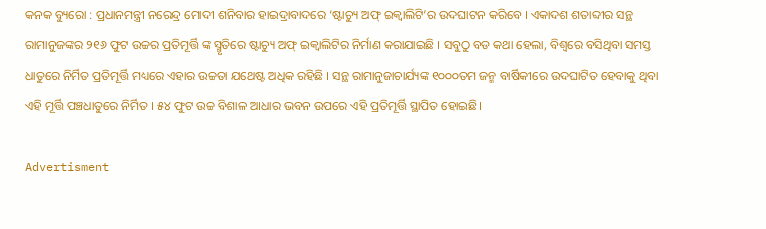କନକ ବ୍ୟୁରୋ : ପ୍ରଧାନମନ୍ତ୍ରୀ ନରେନ୍ଦ୍ର ମୋଦୀ ଶନିବାର ହାଇଦ୍ରାବାଦରେ ‘ଷ୍ଟାଚ୍ୟୁ ଅଫ୍ ଇକ୍ୱାଲିଟି’ର ଉଦଘାଟନ କରିବେ । ଏକାଦଶ ଶତାବ୍ଦୀର ସନ୍ଥ ରାମାନୁଜଙ୍କର ୨୧୬ ଫୁଟ ଉଚ୍ଚର ପ୍ରତିମୂର୍ତ୍ତି ଙ୍କ ସ୍ମୃତିରେ ଷ୍ଟାଚ୍ୟୁ ଅଫ୍ ଇକ୍ୱାଲିଟିର ନିର୍ମାଣ କରାଯାଇଛି । ସବୁଠୁ ବଡ କଥା ହେଲା, ବିଶ୍ୱରେ ବସିଥିବା ସମସ୍ତ ଧାତୁରେ ନିର୍ମିତ ପ୍ରତିମୂର୍ତ୍ତି ମଧ୍ୟରେ ଏହାର ଉଚ୍ଚତା ଯଥେଷ୍ଟ ଅଧିକ ରହିଛି । ସନ୍ଥ ରାମାନୁଜାଚାର୍ଯ୍ୟଙ୍କ ୧୦୦୦ତମ ଜନ୍ମ ବାର୍ଷିକୀରେ ଉଦଘାଟିତ ହେବାକୁ ଥିବା ଏହି ମୂର୍ତ୍ତି ପଞ୍ଚଧାତୁରେ ନିର୍ମିତ । ୫୪ ଫୁଟ ଉଚ୍ଚ ବିଶାଳ ଆଧାର ଭବନ ଉପରେ ଏହି ପ୍ରତିମୂର୍ତ୍ତି ସ୍ଥାପିତ ହୋଇଛି।

Advertisment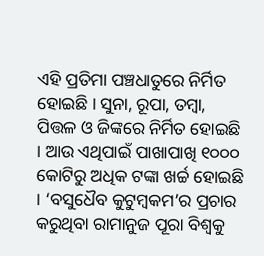ଏହି ପ୍ରତିମା ପଞ୍ଚଧାତୁରେ ନିର୍ମିତ ହୋଇଛି । ସୁନା, ରୂପା, ତମ୍ବା, ପିତ୍ତଳ ଓ ଜିଙ୍କରେ ନିର୍ମିତ ହୋଇଛି । ଆଉ ଏଥିପାଇଁ ପାଖାପାଖି ୧୦୦୦ କୋଟିରୁ ଅଧିକ ଟଙ୍କା ଖର୍ଚ୍ଚ ହୋଇଛି । ‘ବସୁଧୈବ କୁଟୁମ୍ବକମ’ର ପ୍ରଚାର କରୁଥିବା ରାମାନୁଜ ପୂରା ବିଶ୍ୱକୁ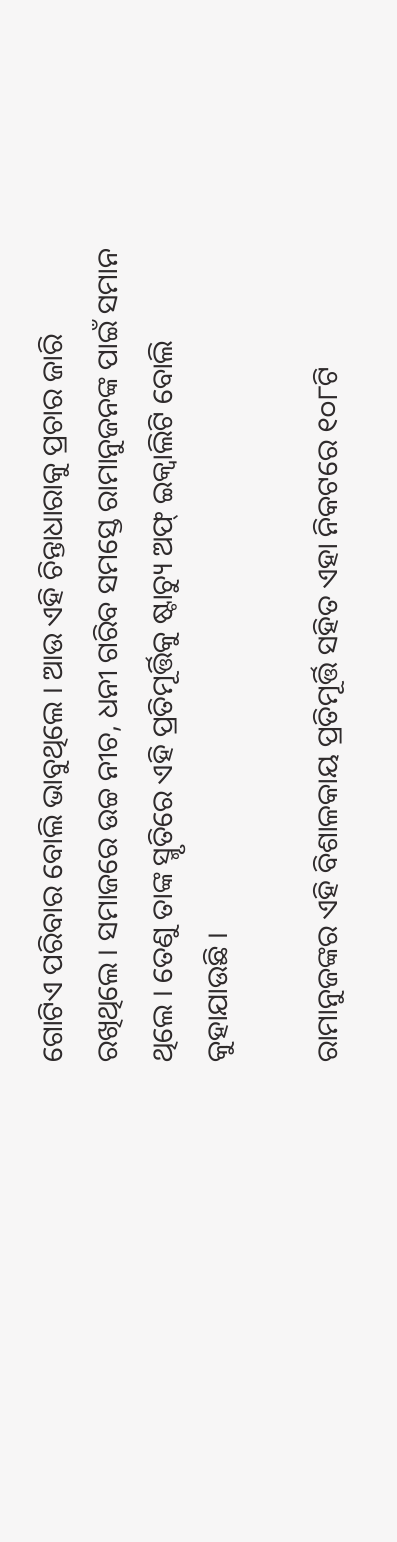ଗୋଟିଏ ପରିବାର ବୋଲି ଭାବୁଥିଲେ । ଆଉ ଏହି ଚିନ୍ତାଧାରାକୁ ପ୍ରଚାର ଜାରି ରଖିଥିଲେ । ସମାଜରେ ଉଚ୍ଚ ନୀଚ, ଧନୀ ଗରିବ ସମସ୍ତେ ରାମାନୁଜନଙ୍କ ପାଇଁ ସମାନ ଥିଲେ । ତେଣୁ ତାଙ୍କ ସ୍ମୃତିରେ ଏହି ପ୍ରତିମୂର୍ତ୍ତିକୁ ଷ୍ଟାଚ୍ୟୁ ଅଫ୍ ଇକ୍ୱାଲିଟି ବୋଲି କୁହାଯାଉଛି ।

ରାମାନୁଜଙ୍କର ଏହି ବିଶାଳକାୟ ପ୍ରତିମୂର୍ତ୍ତି ସହିତ ଏହା ନିକଟରେ ୧୦୮ଟି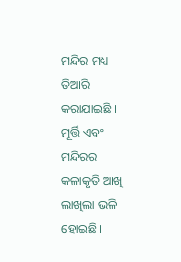ମନ୍ଦିର ମଧ୍ୟ ତିଆରି କରାଯାଇଛି । ମୂର୍ତ୍ତି ଏବଂ ମନ୍ଦିରର କଳାକୃତି ଆଖି ଲାଖିଲା ଭଳି ହୋଇଛି।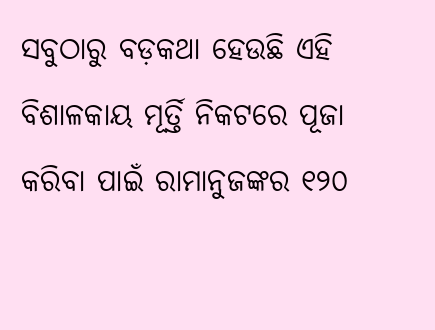ସବୁଠାରୁ ବଡ଼କଥା ହେଉଛି ଏହି ବିଶାଳକାୟ ମୂର୍ତ୍ତି ନିକଟରେ ପୂଜା କରିବା ପାଇଁ ରାମାନୁଜଙ୍କର ୧୨୦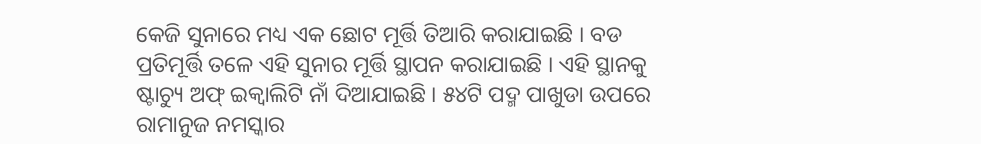କେଜି ସୁନାରେ ମଧ୍ୟ ଏକ ଛୋଟ ମୂର୍ତ୍ତି ତିଆରି କରାଯାଇଛି । ବଡ ପ୍ରତିମୂର୍ତ୍ତି ତଳେ ଏହି ସୁନାର ମୂର୍ତ୍ତି ସ୍ଥାପନ କରାଯାଇଛି । ଏହି ସ୍ଥାନକୁ ଷ୍ଟାଚ୍ୟୁ ଅଫ୍ ଇକ୍ୱାଲିଟି ନାଁ ଦିଆଯାଇଛି । ୫୪ଟି ପଦ୍ମ ପାଖୁଡା ଉପରେ ରାମାନୁଜ ନମସ୍କାର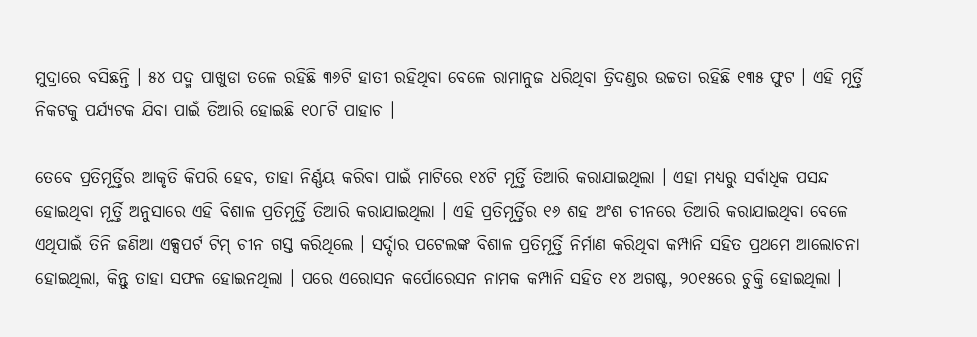ମୁଦ୍ରାରେ ବସିଛନ୍ତି । ୫୪ ପଦ୍ମ ପାଖୁଡା ତଳେ ରହିଛି ୩୬ଟି ହାତୀ ରହିଥିବା ବେଳେ ରାମାନୁଜ ଧରିଥିବା ତ୍ରିଦଣ୍ଡର ଉଚ୍ଚତା ରହିଛି ୧୩୫ ଫୁଟ । ଏହି ମୂର୍ତ୍ତି ନିକଟକୁ ପର୍ଯ୍ୟଟକ ଯିବା ପାଇଁ ତିଆରି ହୋଇଛି ୧୦୮ଟି ପାହାଚ ।

ତେବେ ପ୍ରତିମୂର୍ତ୍ତିର ଆକୃତି କିପରି ହେବ, ତାହା ନିର୍ଣ୍ଣୟ କରିବା ପାଇଁ ମାଟିରେ ୧୪ଟି ମୂର୍ତ୍ତି ତିଆରି କରାଯାଇଥିଲା । ଏହା ମଧ୍ୟରୁ ସର୍ବାଧିକ ପସନ୍ଦ ହୋଇଥିବା ମୂର୍ତ୍ତି ଅନୁସାରେ ଏହି ବିଶାଳ ପ୍ରତିମୂର୍ତ୍ତି ତିଆରି କରାଯାଇଥିଲା । ଏହି ପ୍ରତିମୂର୍ତ୍ତିର ୧୬ ଶହ ଅଂଶ ଚୀନରେ ତିଆରି କରାଯାଇଥିବା ବେଳେ ଏଥିପାଇଁ ତିନି ଜଣିଆ ଏକ୍ସପର୍ଟ ଟିମ୍ ଚୀନ ଗସ୍ତ କରିଥିଲେ । ସର୍ଦ୍ଦାର ପଟେଲଙ୍କ ବିଶାଳ ପ୍ରତିମୂର୍ତ୍ତି ନିର୍ମାଣ କରିଥିବା କମ୍ପାନି ସହିତ ପ୍ରଥମେ ଆଲୋଚନା ହୋଇଥିଲା, କିନ୍ତୁ ତାହା ସଫଳ ହୋଇନଥିଲା । ପରେ ଏରୋସନ କର୍ପୋରେସନ ନାମକ କମ୍ପାନି ସହିତ ୧୪ ଅଗଷ୍ଟ, ୨୦୧୫ରେ ଚୁକ୍ତି ହୋଇଥିଲା ।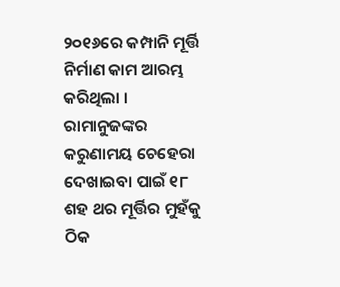୨୦୧୬ରେ କମ୍ପାନି ମୂର୍ତ୍ତି ନିର୍ମାଣ କାମ ଆରମ୍ଭ କରିଥିଲା । ରାମାନୁଜଙ୍କର କରୁଣାମୟ ଚେହେରା ଦେଖାଇବା ପାଇଁ ୧୮ ଶହ ଥର ମୂର୍ତ୍ତିର ମୁହଁକୁ ଠିକ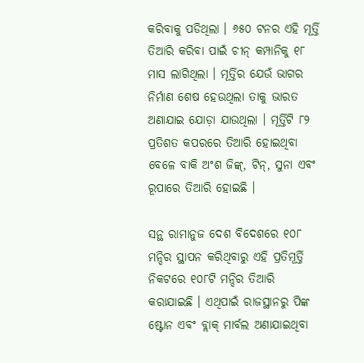କରିବାକୁ ପଡିଥିଲା । ୬୫୦ ଟନର ଏହି ମୂର୍ତ୍ତି ତିଆରି କରିବା ପାଇଁ ଚୀନ୍ କମ୍ପାନିକୁ ୧୮ ମାସ ଲାଗିଥିଲା । ମୂର୍ତ୍ତିର ଯେଉଁ ଭାଗର ନିର୍ମାଣ ଶେଷ ହେଉଥିଲା ତାକୁ ଭାରତ ଅଣାଯାଇ ଯୋଡ଼ା ଯାଉଥିଲା । ମୂର୍ତ୍ତିଟି ୮୨ ପ୍ରତିଶତ କପରରେ ତିଆରି ହୋଇଥିବା ବେଳେ ବାକି ଅଂଶ ଜିଙ୍କ୍‌, ଟିନ୍‌, ସୁନା ଏବଂ ରୂପାରେ ତିଆରି ହୋଇଛି ।

ସନ୍ଥ ରାମାନୁଜ ଦେଶ ବିଦେଶରେ ୧୦୮ ମନ୍ଦିର ସ୍ଥାପନ କରିଥିବାରୁ ଏହି ପ୍ରତିମୂର୍ତ୍ତି ନିକଟରେ ୧୦୮ଟି ମନ୍ଦିର ତିଆରି କରାଯାଇଛି । ଏଥିପାଇଁ ରାଜସ୍ଥାନରୁ ପିଙ୍କ ଷ୍ଟୋନ ଏବଂ ବ୍ଲାକ୍ ମାର୍ବଲ ଅଣାଯାଇଥିବା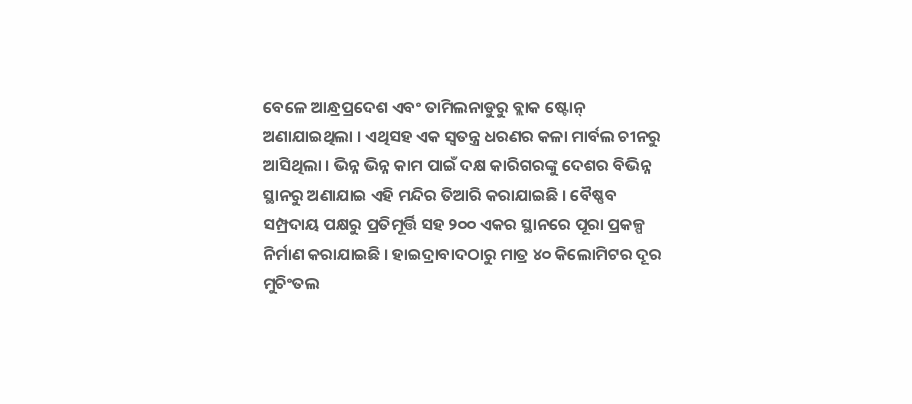ବେଳେ ଆନ୍ଧ୍ରପ୍ରଦେଶ ଏବଂ ତାମିଲନାଡୁରୁ ବ୍ଲାକ ଷ୍ଟୋନ୍ ଅଣାଯାଇଥିଲା । ଏଥିସହ ଏକ ସ୍ୱତନ୍ତ୍ର ଧରଣର କଳା ମାର୍ବଲ ଚୀନରୁ ଆସିଥିଲା । ଭିନ୍ନ ଭିନ୍ନ କାମ ପାଇଁ ଦକ୍ଷ କାରିଗରଙ୍କୁ ଦେଶର ବିଭିନ୍ନ ସ୍ଥାନରୁ ଅଣାଯାଇ ଏହି ମନ୍ଦିର ତିଆରି କରାଯାଇଛି । ବୈଷ୍ଣବ ସମ୍ପ୍ରଦାୟ ପକ୍ଷରୁ ପ୍ରତିମୂର୍ତ୍ତି ସହ ୨୦୦ ଏକର ସ୍ଥାନରେ ପୂରା ପ୍ରକଳ୍ପ ନିର୍ମାଣ କରାଯାଇଛି । ହାଇଦ୍ରାବାଦଠାରୁ ମାତ୍ର ୪୦ କିଲୋମିଟର ଦୂର ମୁଚିଂତଲ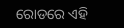ରୋଡରେ ଏହି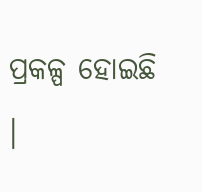ପ୍ରକଳ୍ପ ହୋଇଛି ।